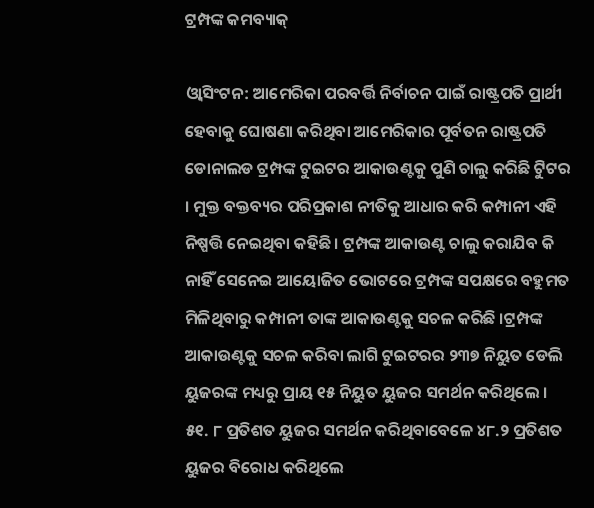ଟ୍ରମ୍ପଙ୍କ କମବ୍ୟାକ୍

ଓ୍ବାସିଂଟନ: ଆମେରିକା ପରବର୍ତ୍ତି ନିର୍ବାଚନ ପାଇଁ ରାଷ୍ଟ୍ରପତି ପ୍ରାର୍ଥୀ ହେବାକୁ ଘୋଷଣା କରିଥିବା ଆମେରିକାର ପୂର୍ବତନ ରାଷ୍ଟ୍ରପତି ଡୋନାଲଡ ଟ୍ରମ୍ପଙ୍କ ଟୁଇଟର ଆକାଉଣ୍ଟକୁ ପୁଣି ଚାଲୁ କରିଛି ଟୁିଟର । ମୁକ୍ତ ବକ୍ତବ୍ୟର ପରିପ୍ରକାଶ ନୀତିକୁ ଆଧାର କରି କମ୍ପାନୀ ଏହି ନିଷ୍ପତ୍ତି ନେଇଥିବା କହିଛି । ଟ୍ରମ୍ପଙ୍କ ଆକାଉଣ୍ଟ ଚାଲୁ କରାଯିବ କି ନାହିଁ ସେନେଇ ଆୟୋଜିତ ଭୋଟରେ ଟ୍ରମ୍ପଙ୍କ ସପକ୍ଷରେ ବହୁମତ ମିଳିଥିବାରୁ କମ୍ପାନୀ ତାଙ୍କ ଆକାଉଣ୍ଟକୁ ସଚଳ କରିଛି ।ଟ୍ରମ୍ପଙ୍କ ଆକାଉଣ୍ଟକୁ ସଚଳ କରିବା ଲାଗି ଟୁଇଟରର ୨୩୭ ନିୟୁତ ଡେଲି ୟୁଜରଙ୍କ ମଧ୍ୟରୁ ପ୍ରାୟ ୧୫ ନିୟୁତ ୟୁଜର ସମର୍ଥନ କରିଥିଲେ । ୫୧. ୮ ପ୍ରତିଶତ ୟୁଜର ସମର୍ଥନ କରିଥିବାବେଳେ ୪୮.୨ ପ୍ରତିଶତ ୟୁଜର ବିରୋଧ କରିଥିଲେ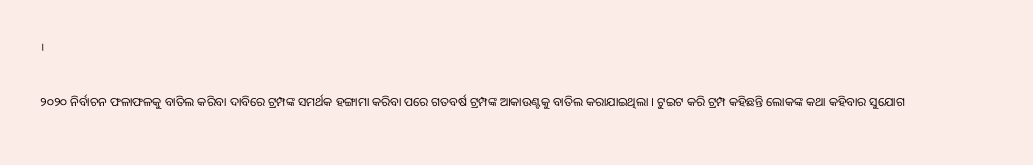।

୨୦୨୦ ନିର୍ବାଚନ ଫଳାଫଳକୁ ବାତିଲ କରିବା ଦାବିରେ ଟ୍ରମ୍ପଙ୍କ ସମର୍ଥକ ହଙ୍ଗାମା କରିବା ପରେ ଗତବର୍ଷ ଟ୍ରମ୍ପଙ୍କ ଆକାଉଣ୍ଟକୁ ବାତିଲ କରାଯାଇଥିଲା । ଟୁଇଟ କରି ଟ୍ରମ୍ପ କହିଛନ୍ତି ଲୋକଙ୍କ କଥା କହିବାର ସୁଯୋଗ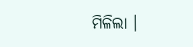ମିଳିଲା ।